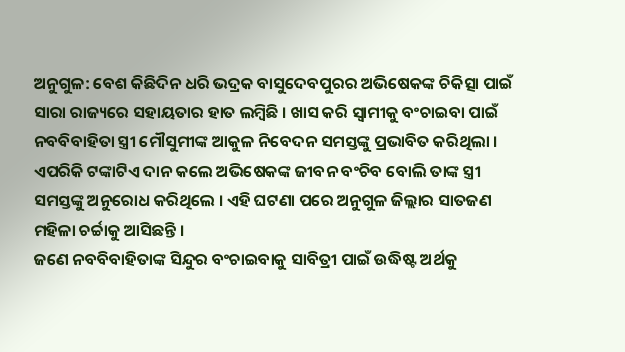ଅନୁଗୁଳ: ବେଶ କିଛିଦିନ ଧରି ଭଦ୍ରକ ବାସୁଦେବପୁରର ଅଭିଷେକଙ୍କ ଚିକିତ୍ସା ପାଇଁ ସାରା ରାଜ୍ୟରେ ସହାୟତାର ହାତ ଲମ୍ବିଛି । ଖାସ କରି ସ୍ୱାମୀକୁ ବଂଚାଇବା ପାଇଁ ନବବିବାହିତା ସ୍ତ୍ରୀ ମୌସୁମୀଙ୍କ ଆକୁଳ ନିବେଦନ ସମସ୍ତଙ୍କୁ ପ୍ରଭାବିତ କରିଥିଲା । ଏପରିକି ଟଙ୍କାଟିଏ ଦାନ କଲେ ଅଭିଷେକଙ୍କ ଜୀବନ ବଂଚିବ ବୋଲି ତାଙ୍କ ସ୍ତ୍ରୀ ସମସ୍ତଙ୍କୁ ଅନୁରୋଧ କରିଥିଲେ । ଏହି ଘଟଣା ପରେ ଅନୁଗୁଳ ଜିଲ୍ଲାର ସାତଜଣ ମହିଳା ଚର୍ଚ୍ଚାକୁ ଆସିଛନ୍ତି ।
ଜଣେ ନବବିବାହିତାଙ୍କ ସିନ୍ଦୁର ବଂଚାଇବାକୁ ସାବିତ୍ରୀ ପାଇଁ ଉଦ୍ଧିଷ୍ଟ ଅର୍ଥକୁ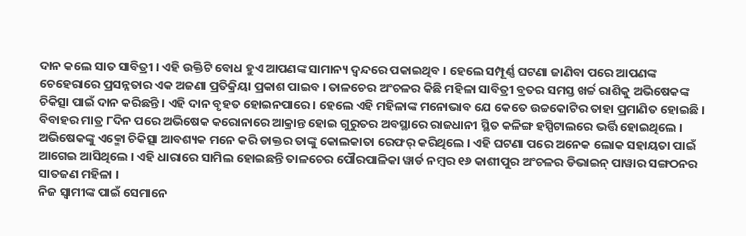ଦାନ କଲେ ସାତ ସାବିତ୍ରୀ । ଏହି ଉକ୍ତିଟି ବୋଧ ହୁଏ ଆପଣଙ୍କ ସାମାନ୍ୟ ଦ୍ୱନ୍ଦରେ ପକାଇଥିବ । ହେଲେ ସମ୍ପୂର୍ଣ୍ଣ ଘଟଣା ଜାଣିବା ପରେ ଆପଣଙ୍କ ଚେହେରାରେ ପ୍ରସନ୍ନତାର ଏକ ଅଜଣା ପ୍ରତିକ୍ରିୟା ପ୍ରକାଶ ପାଇବ । ତାଳଚେର ଅଂଚଳର କିଛି ମହିଳା ସାବିତ୍ରୀ ବ୍ରତର ସମସ୍ତ ଖର୍ଚ୍ଚ ରାଶିକୁ ଅଭିଷେକଙ୍କ ଚିକିତ୍ସା ପାଇଁ ଦାନ କରିଛନ୍ତି । ଏହି ଦାନ ବୃହତ ହୋଇନପାରେ । ହେଲେ ଏହି ମହିଳାଙ୍କ ମନୋଭାବ ଯେ କେତେ ଉଚ୍ଚକୋଟିର ତାହା ପ୍ରମାଣିତ ହୋଇଛି ।
ବିବାହର ମାତ୍ର ୮ଦିନ ପରେ ଅଭିଷେକ କରୋନାରେ ଆକ୍ରାନ୍ତ ହୋଇ ଗୁରୁତର ଅବସ୍ଥାରେ ରାଜଧାନୀ ସ୍ଥିତ କଳିଙ୍ଗ ହସ୍ପିଟାଲରେ ଭର୍ତ୍ତି ହୋଇଥିଲେ । ଅଭିଷେକଙ୍କୁ ଏକ୍ମୋ ଚିକିତ୍ସା ଆବଶ୍ୟକ ମନେ କରି ଡାକ୍ତର ତାଙ୍କୁ କୋଲକାତା ରେଫର୍ କରିଥିଲେ । ଏହି ଘଟଣା ପରେ ଅନେକ ଲୋକ ସହାୟତା ପାଇଁ ଆଗେଇ ଆସିଥିଲେ । ଏହି ଧାରାରେ ସାମିଲ ହୋଇଛନ୍ତି ତାଳଚେର ପୌରପାଳିକା ୱାର୍ଡ ନମ୍ବର ୧୬ କାଶୀପୁର ଅଂଚଳର ଡିଭାଇନ୍ ପାୱାର ସଙ୍ଗଠନର ସାତଜଣ ମହିଳା ।
ନିଜ ସ୍ୱାମୀଙ୍କ ପାଇଁ ସେମାନେ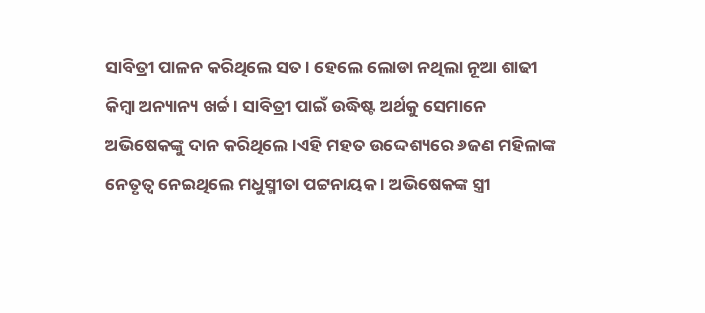ସାବିତ୍ରୀ ପାଳନ କରିଥିଲେ ସତ । ହେଲେ ଲୋଡା ନଥିଲା ନୂଆ ଶାଢୀ କିମ୍ବା ଅନ୍ୟାନ୍ୟ ଖର୍ଚ୍ଚ । ସାବିତ୍ରୀ ପାଇଁ ଉଦ୍ଧିଷ୍ଟ ଅର୍ଥକୁ ସେମାନେ ଅଭିଷେକଙ୍କୁ ଦାନ କରିଥିଲେ ।ଏହି ମହତ ଉଦ୍ଦେଶ୍ୟରେ ୬ଜଣ ମହିଳାଙ୍କ ନେତୃତ୍ୱ ନେଇଥିଲେ ମଧୁସ୍ମୀତା ପଟ୍ଟନାୟକ । ଅଭିଷେକଙ୍କ ସ୍ତ୍ରୀ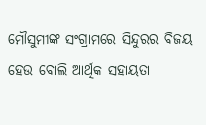ମୌସୁମୀଙ୍କ ସଂଗ୍ରାମରେ ସିନ୍ଦୁରର ବିଜୟ ହେଉ ବୋଲି ଆର୍ଥିକ ସହାୟତା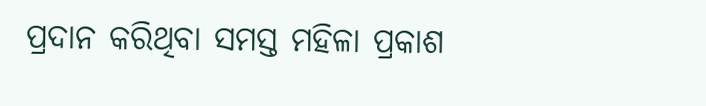ପ୍ରଦାନ କରିଥିବା ସମସ୍ତ ମହିଳା ପ୍ରକାଶ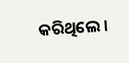କରିଥିଲେ ।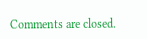Comments are closed.